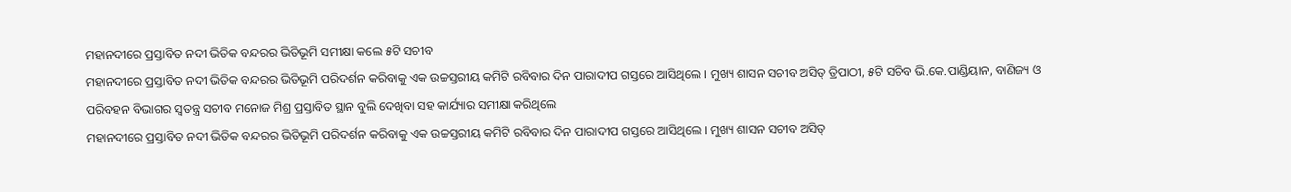ମହାନଦୀରେ ପ୍ରସ୍ତାବିତ ନଦୀ ଭିତିକ ବନ୍ଦରର ଭିତିଭୂମି ସମୀକ୍ଷା କଲେ ୫ଟି ସଚୀବ
ମହାନଦୀରେ ପ୍ରସ୍ତାବିତ ନଦୀ ଭିତିକ ବନ୍ଦରର ଭିତିଭୂମି ପରିଦର୍ଶନ କରିବାକୁ ଏକ ଉଚ୍ଚସ୍ତରୀୟ କମିଟି ରବିବାର ଦିନ ପାରାଦୀପ ଗସ୍ତରେ ଆସିଥିଲେ । ମୁଖ୍ୟ ଶାସନ ସଚୀବ ଅସିତ୍ ତ୍ରିପାଠୀ, ୫ଟି ସଚିବ ଭି.କେ.ପାଣ୍ଡିୟାନ, ବାଣିଜ୍ୟ ଓ ପରିବହନ ବିଭାଗର ସ୍ୱତନ୍ତ୍ର ସଚୀବ ମନୋଜ ମିଶ୍ର ପ୍ରସ୍ତାବିତ ସ୍ଥାନ ବୁଲି ଦେଖିବା ସହ କାର୍ଯ୍ୟାର ସମୀକ୍ଷା କରିଥିଲେ
ମହାନଦୀରେ ପ୍ରସ୍ତାବିତ ନଦୀ ଭିତିକ ବନ୍ଦରର ଭିତିଭୂମି ପରିଦର୍ଶନ କରିବାକୁ ଏକ ଉଚ୍ଚସ୍ତରୀୟ କମିଟି ରବିବାର ଦିନ ପାରାଦୀପ ଗସ୍ତରେ ଆସିଥିଲେ । ମୁଖ୍ୟ ଶାସନ ସଚୀବ ଅସିତ୍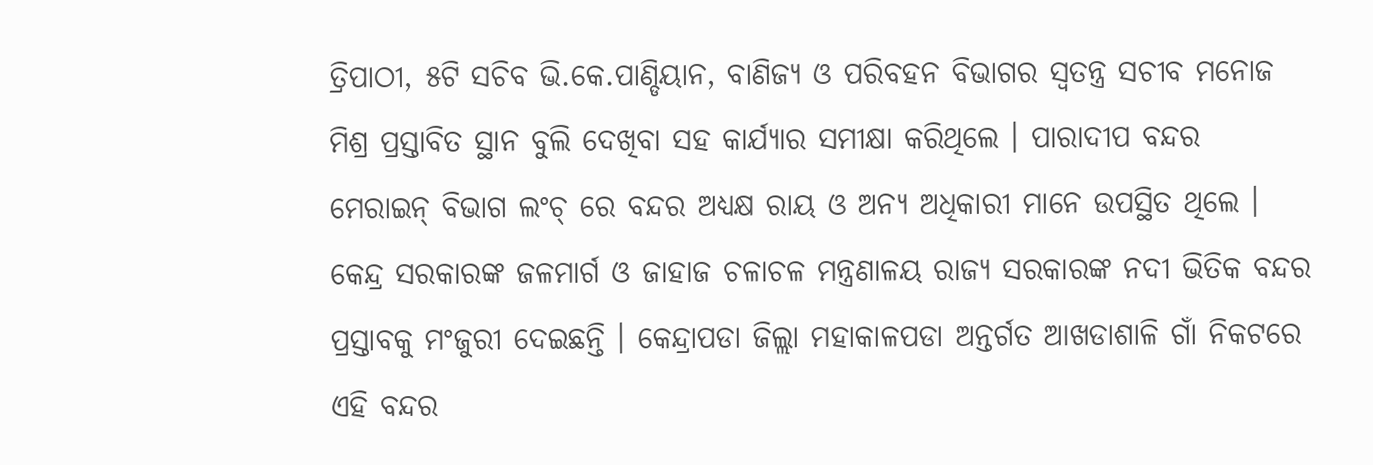ତ୍ରିପାଠୀ, ୫ଟି ସଚିବ ଭି.କେ.ପାଣ୍ଡିୟାନ, ବାଣିଜ୍ୟ ଓ ପରିବହନ ବିଭାଗର ସ୍ୱତନ୍ତ୍ର ସଚୀବ ମନୋଜ ମିଶ୍ର ପ୍ରସ୍ତାବିତ ସ୍ଥାନ ବୁଲି ଦେଖିବା ସହ କାର୍ଯ୍ୟାର ସମୀକ୍ଷା କରିଥିଲେ । ପାରାଦୀପ ବନ୍ଦର ମେରାଇନ୍ ବିଭାଗ ଲଂଚ୍ ରେ ବନ୍ଦର ଅଧ୍ୟକ୍ଷ ରାୟ ଓ ଅନ୍ୟ ଅଧିକାରୀ ମାନେ ଉପସ୍ଥିତ ଥିଲେ । କେନ୍ଦ୍ର ସରକାରଙ୍କ ଜଳମାର୍ଗ ଓ ଜାହାଜ ଚଳାଚଳ ମନ୍ତ୍ରଣାଳୟ ରାଜ୍ୟ ସରକାରଙ୍କ ନଦୀ ଭିତିକ ବନ୍ଦର ପ୍ରସ୍ତାବକୁ ମଂଜୁରୀ ଦେଇଛନ୍ତି । କେନ୍ଦ୍ରାପଡା ଜିଲ୍ଲା ମହାକାଳପଡା ଅନ୍ତର୍ଗତ ଆଖଡାଶାଳି ଗାଁ ନିକଟରେ ଏହି ବନ୍ଦର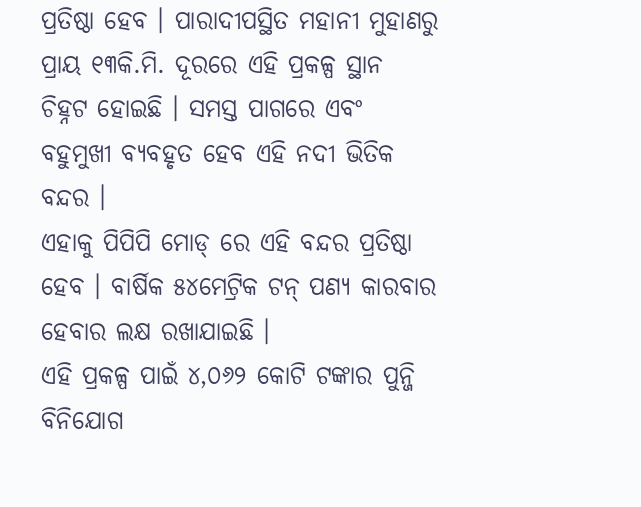ପ୍ରତିଷ୍ଠା ହେବ । ପାରାଦୀପସ୍ଥିତ ମହାନୀ ମୁହାଣରୁ ପ୍ରାୟ ୧୩କି.ମି. ଦୂରରେ ଏହି ପ୍ରକଳ୍ପ ସ୍ଥାନ ଚିହ୍ନଟ ହୋଇଛି । ସମସ୍ତ ପାଗରେ ଏବଂ ବହୁମୁଖୀ ବ୍ୟବହୃତ ହେବ ଏହି ନଦୀ ଭିତିକ ବନ୍ଦର ।
ଏହାକୁ ପିପିପି ମୋଡ୍ ରେ ଏହି ବନ୍ଦର ପ୍ରତିଷ୍ଠା ହେବ । ବାର୍ଷିକ ୫୪ମେଟ୍ରିକ ଟନ୍ ପଣ୍ୟ କାରବାର ହେବାର ଲକ୍ଷ ରଖାଯାଇଛି ।
ଏହି ପ୍ରକଳ୍ପ ପାଇଁ ୪,୦୬୨ କୋଟି ଟଙ୍କାର ପୁନ୍ଜି ବିନିଯୋଗ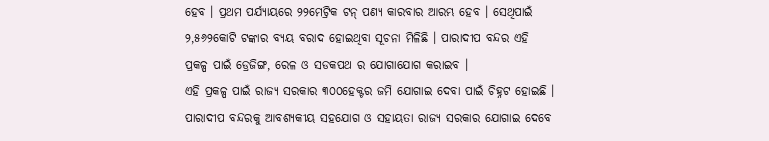ହେବ । ପ୍ରଥମ ପର୍ଯ୍ୟାୟରେ ୨୨ମେଟ୍ରିକ ଟନ୍ ପଣ୍ୟ କାରବାର ଆରମ୍ଭ ହେବ । ସେଥିପାଇଁ ୨,୫୬୨କୋଟି ଟଙ୍କାର ବ୍ୟୟ ବରାଦ ହୋଇଥିବା ସୂଚନା ମିଳିଛି । ପାରାଦୀପ ବନ୍ଦର ଏହି ପ୍ରକଳ୍ପ ପାଇଁ ଡ୍ରେଜିଙ୍ଗ, ରେଳ ଓ ସଡକପଥ ର ଯୋଗାଯୋଗ କରାଇବ ।
ଏହି ପ୍ରକଳ୍ପ ପାଇଁ ରାଜ୍ୟ ସରକାର ୩୦୦ହେକ୍ଟର ଜମି ଯୋଗାଇ ଦେବା ପାଇଁ ଚିହ୍ନଟ ହୋଇଛି । ପାରାଦୀପ ବନ୍ଦରକୁ ଆବଶ୍ୟକୀୟ ସହଯୋଗ ଓ ସହାୟତା ରାଜ୍ୟ ସରକାର ଯୋଗାଇ ଦେବେ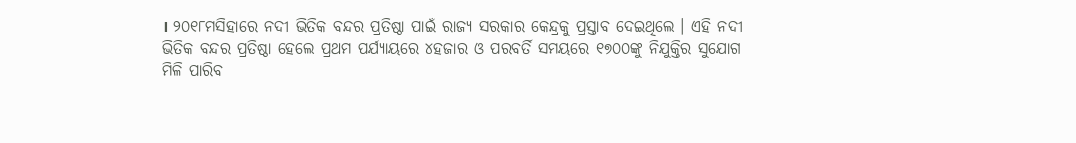। ୨୦୧୮ମସିହାରେ ନଦୀ ଭିତିକ ବନ୍ଦର ପ୍ରତିଷ୍ଠା ପାଇଁ ରାଜ୍ୟ ସରକାର କେନ୍ଦ୍ରକୁ ପ୍ରସ୍ତାବ ଦେଇଥିଲେ । ଏହି ନଦୀ ଭିତିକ ବନ୍ଦର ପ୍ରତିଷ୍ଠା ହେଲେ ପ୍ରଥମ ପର୍ଯ୍ୟାୟରେ ୪ହଜାର ଓ ପରବର୍ତି ସମୟରେ ୧୭୦୦ଙ୍କୁ ନିଯୁକ୍ତିର ସୁଯୋଗ ମିଳି ପାରିବ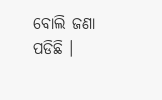ବୋଲି ଜଣା ପଡିଛି ।